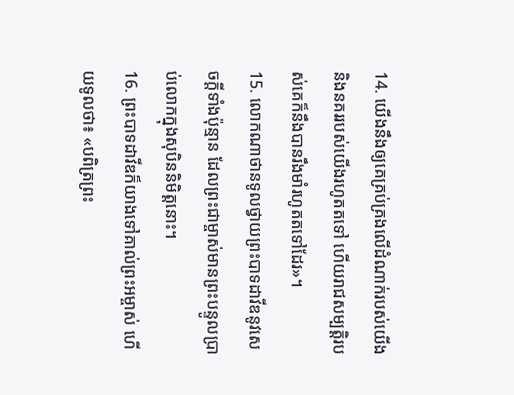14. យើងនឹងឲ្យគេគ្រប់គ្រងលើដំណាក់របស់យើង និងនគររបស់យើងរហូតតទៅ ហើយរាជសម្បត្តិរបស់គេក៏នឹងបានរឹងមាំរហូតតទៅដែរ»។
15. លោកណាថានទូលថ្វាយព្រះបាទដាវីឌនូវសេចក្ដីទាំងប៉ុន្មាន ដែលព្រះជាម្ចាស់មានព្រះបន្ទូលប្រាប់លោកក្នុងសុបិននិមិត្តនោះ។
16. ព្រះបាទដាវីឌក៏យាងទៅគាល់ព្រះអម្ចាស់ ហើយទូលថា៖ «បពិត្រព្រះ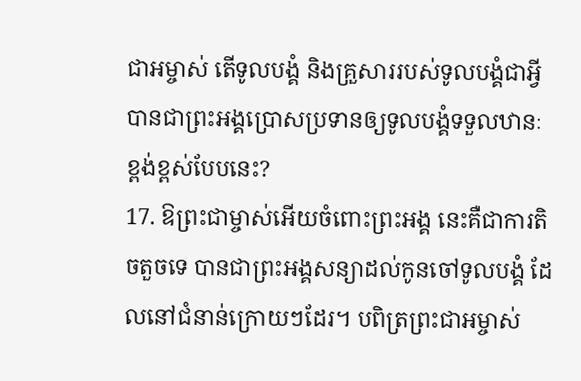ជាអម្ចាស់ តើទូលបង្គំ និងគ្រួសាររបស់ទូលបង្គំជាអ្វី បានជាព្រះអង្គប្រោសប្រទានឲ្យទូលបង្គំទទួលឋានៈខ្ពង់ខ្ពស់បែបនេះ?
17. ឱព្រះជាម្ចាស់អើយចំពោះព្រះអង្គ នេះគឺជាការតិចតួចទេ បានជាព្រះអង្គសន្យាដល់កូនចៅទូលបង្គំ ដែលនៅជំនាន់ក្រោយៗដែរ។ បពិត្រព្រះជាអម្ចាស់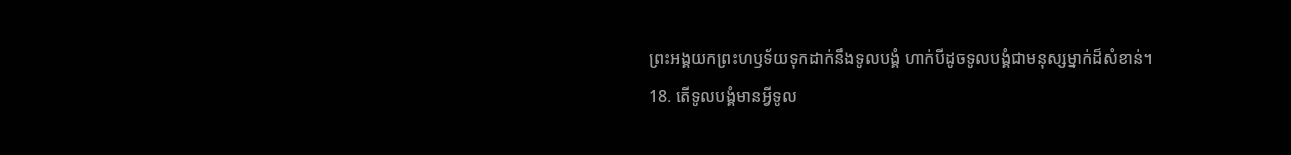ព្រះអង្គយកព្រះហឫទ័យទុកដាក់នឹងទូលបង្គំ ហាក់បីដូចទូលបង្គំជាមនុស្សម្នាក់ដ៏សំខាន់។
18. តើទូលបង្គំមានអ្វីទូល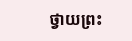ថ្វាយព្រះ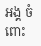អង្គ ចំពោះ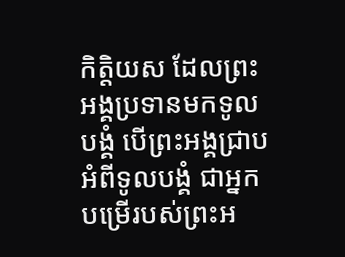កិត្តិយស ដែលព្រះអង្គប្រទានមកទូលបង្គំ បើព្រះអង្គជ្រាបអំពីទូលបង្គំ ជាអ្នកបម្រើរបស់ព្រះអ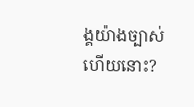ង្គយ៉ាងច្បាស់ហើយនោះ?